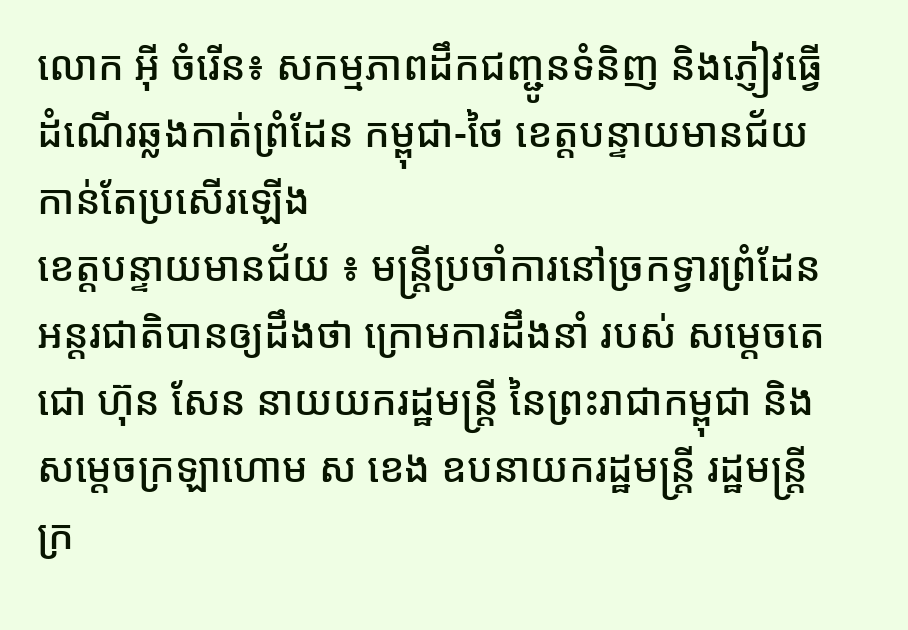លោក អុី ចំរើន៖ សកម្មភាពដឹកជញ្ជូនទំនិញ និងភ្ញៀវធ្វើដំណើរឆ្លងកាត់ព្រំដែន កម្ពុជា-ថៃ ខេត្តបន្ទាយមានជ័យ កាន់តែប្រសើរឡើង
ខេត្តបន្ទាយមានជ័យ ៖ មន្ត្រីប្រចាំការនៅច្រកទ្វារព្រំដែនអន្តរជាតិបានឲ្យដឹងថា ក្រោមការដឹងនាំ របស់ សម្តេចតេជោ ហ៊ុន សែន នាយយករដ្ឋមន្រ្តី នៃព្រះរាជាកម្ពុជា និងសម្តេចក្រឡាហោម ស ខេង ឧបនាយករដ្ឋមន្រ្តី រដ្ឋមន្រ្តីក្រ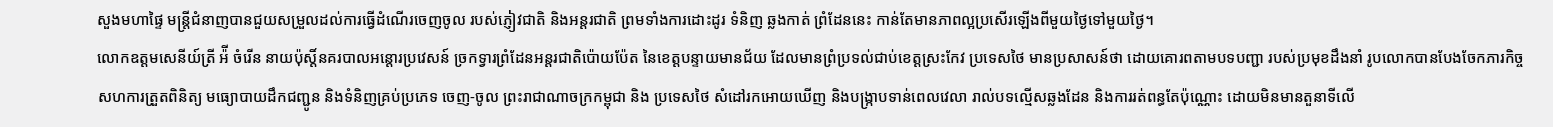សួងមហាផ្ទៃ មន្ត្រីជំនាញបានជួយសម្រួលដល់ការធ្វើដំណើរចេញចូល របស់ភ្ញៀវជាតិ និងអន្តរជាតិ ព្រមទាំងការដោះដូរ ទំនិញ ឆ្លងកាត់ ព្រំដែននេះ កាន់តែមានភាពល្អប្រសើរឡើងពីមួយថ្ងៃទៅមួយថ្ងៃ។
លោកឧត្តមសេនីយ៍ត្រី អ៉ី ចំរើន នាយប៉ុស្តិ៍នគរបាលអន្តោរប្រវេសន៍ ច្រកទ្វារព្រំដែនអន្តរជាតិប៉ោយប៉ែត នៃខេត្តបន្ទាយមានជ័យ ដែលមានព្រំប្រទល់ជាប់ខេត្តស្រះកែវ ប្រទេសថៃ មានប្រសាសន៍ថា ដោយគោរពតាមបទបញ្ជា របស់ប្រមុខដឹងនាំ រូបលោកបានបែងចែកភារកិច្ច សហការត្រួតពិនិត្យ មធ្យោបាយដឹកជញ្ជូន និងទំនិញគ្រប់ប្រភេទ ចេញ-ចូល ព្រះរាជាណាចក្រកម្ពុជា និង ប្រទេសថៃ សំដៅរកអោយឃើញ និងបង្ក្រាបទាន់ពេលវេលា រាល់បទល្មើសឆ្លងដែន និងការរត់ពន្ធតែប៉ុណ្ណោះ ដោយមិនមានតួនាទីលើ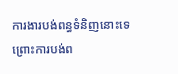ការងារបង់ពន្ធទំនិញនោះទេ ព្រោះការបង់ព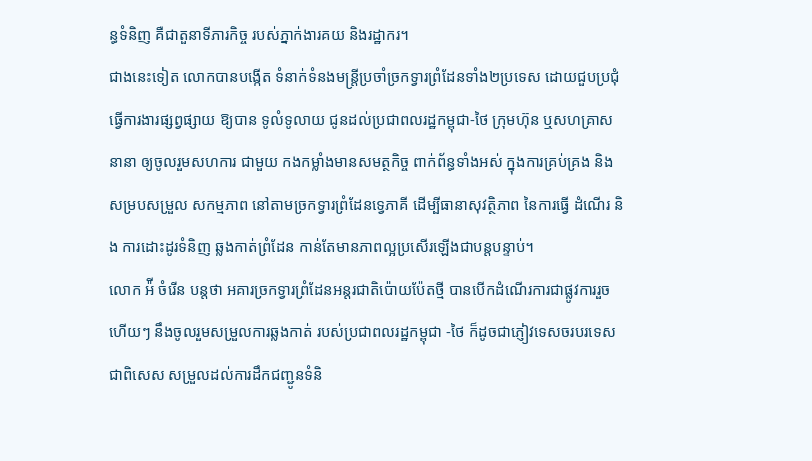ន្ធទំនិញ គឺជាតួនាទីភារកិច្ច របស់ភ្នាក់ងារគយ និងរដ្ឋាករ។
ជាងនេះទៀត លោកបានបង្កើត ទំនាក់ទំនងមន្ត្រីប្រចាំច្រកទ្វារព្រំដែនទាំង២ប្រទេស ដោយជួបប្រជុំធ្វើការងារផ្សព្វផ្សាយ ឱ្យបាន ទូលំទូលាយ ជូនដល់ប្រជាពលរដ្ឋកម្ពុជា-ថៃ ក្រុមហ៊ុន ឬសហគ្រាសនានា ឲ្យចូលរួមសហការ ជាមួយ កងកម្លាំងមានសមត្ថកិច្ច ពាក់ព័ន្ធទាំងអស់ ក្នុងការគ្រប់គ្រង និង សម្របសម្រួល សកម្មភាព នៅតាមច្រកទ្វារព្រំដែនទ្វេភាគី ដើម្បីធានាសុវត្ថិភាព នៃការធ្វើ ដំណើរ និង ការដោះដូរទំនិញ ឆ្លងកាត់ព្រំដែន កាន់តែមានភាពល្អប្រសើរឡើងជាបន្តបន្ទាប់។
លោក អ៉ី ចំរើន បន្តថា អគារច្រកទ្វារព្រំដែនអន្តរជាតិប៉ោយប៉ែតថ្មី បានបើកដំណើរការជាផ្លូវការរួចហើយៗ នឹងចូលរួមសម្រួលការឆ្លងកាត់ របស់ប្រជាពលរដ្ឋកម្ពុជា -ថៃ ក៏ដូចជាភ្ញៀវទេសចរបរទេស ជាពិសេស សម្រួលដល់ការដឹកជញ្ជូនទំនិ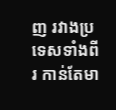ញ រវាងប្រទេសទាំងពីរ កាន់តែមា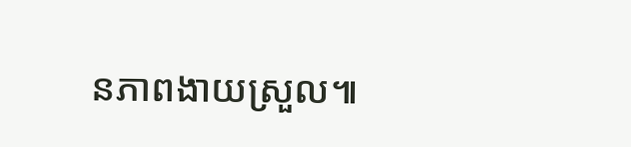នភាពងាយស្រួល៕